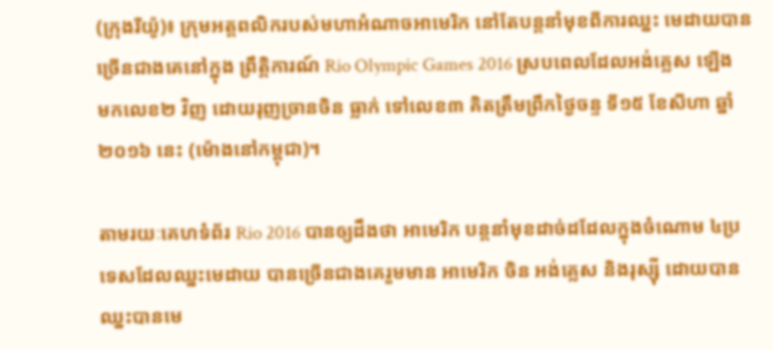(ក្រុងរីយ៉ូ)៖ ក្រុមអត្តពលិករបស់មហាអំណាចអាមេរិក នៅតែបន្តនាំមុខពីការឈ្នះ មេដាយបានច្រើនជាងគេនៅក្នុង ព្រឹត្តិការណ៍ Rio Olympic Games 2016 ស្របពេលដែលអង់គ្លេស ឡើងមកលេខ២ វិញ ដោយរុញច្រានចិន ធ្លាក់ ទៅលេខ៣ គិតត្រឹមព្រឹកថ្ងៃចន្ទ ទី១៥ ខែសីហា ឆ្នាំ២០១៦ នេះ (ម៉ោងនៅកម្ពុជា)។

តាមរយៈគេហទំព័រ Rio 2016 បានឲ្យដឹងថា អាមេរិក បន្តនាំមុខដាច់ដដែលក្នុងចំណោម ៤ប្រទេសដែលឈ្នះមេដាយ បានច្រើនជាងគេរួមមាន អាមេរិក ចិន អង់គ្លេស និងរុស្ស៊ី ដោយបានឈ្នះបានមេ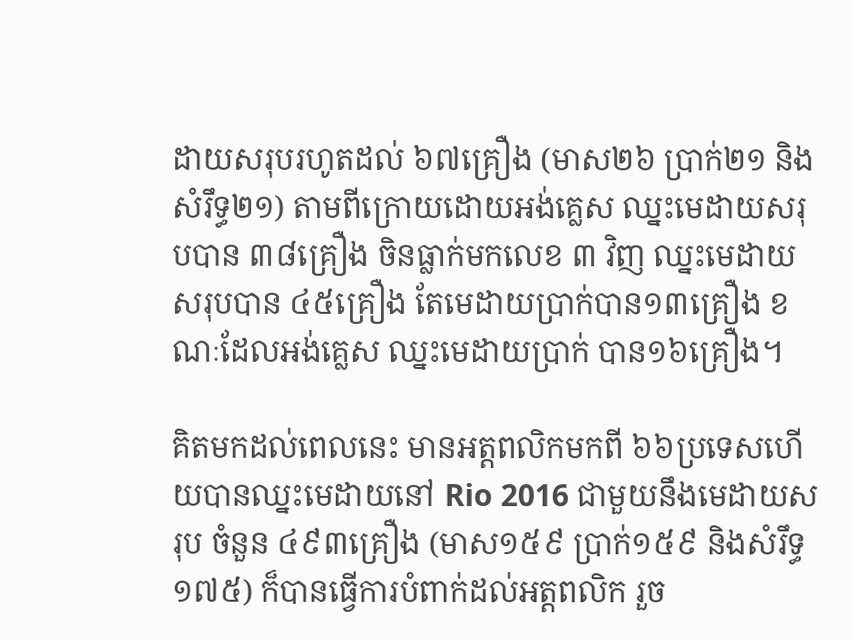ដាយសរុបរហូតដល់ ៦៧គ្រឿង (មាស២៦ ប្រាក់២១ និងសំរឹទ្ធ២១) តាមពីក្រោយដោយអង់គ្លេស ឈ្នះមេដាយសរុបបាន ៣៨គ្រឿង ចិនធ្លាក់មកលេខ ៣ វិញ ឈ្នះមេដាយសរុបបាន ៤៥គ្រឿង តែមេដាយប្រាក់បាន១៣គ្រឿង ខណៈដែលអង់គ្លេស ឈ្នះមេដាយប្រាក់ បាន១៦គ្រឿង។

គិតមកដល់ពេលនេះ មានអត្តពលិកមកពី ៦៦ប្រទេសហើយបានឈ្នះមេដាយនៅ Rio 2016 ជាមួយនឹងមេដាយសរុប ចំនួន ៤៩៣គ្រឿង (មាស១៥៩ ប្រាក់១៥៩ និងសំរឹទ្ធ១៧៥) ក៏បានធ្វើការបំពាក់ដល់អត្តពលិក រួច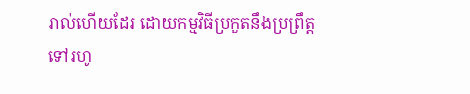រាល់ហើយដែរ ដោយកម្មវិធីប្រកួតនឹងប្រព្រឹត្តទៅរហូ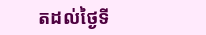តដល់ថ្ងៃទី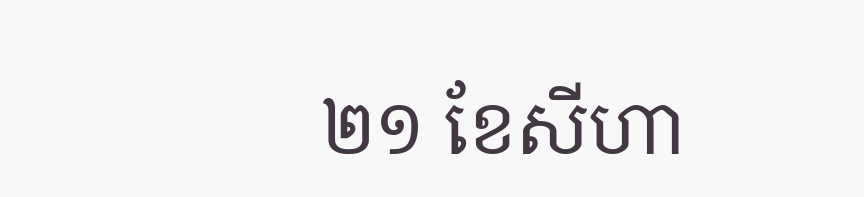២១ ខែសីហា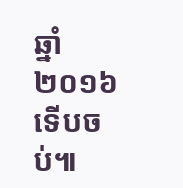ឆ្នាំ២០១៦ ទើបចប់៕